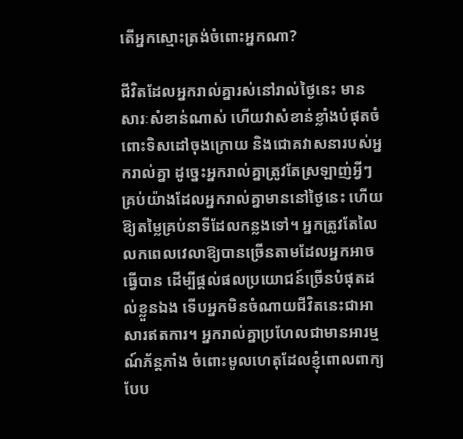តើអ្នកស្មោះត្រង់ចំពោះអ្នកណា?

ជីវិតដែលអ្នករាល់គ្នារស់នៅរាល់ថ្ងៃនេះ មានសារៈសំខាន់ណាស់ ហើយវាសំខាន់ខ្លាំងបំផុតចំពោះទិសដៅចុងក្រោយ និងជោគវាសនារបស់អ្នករាល់គ្នា ដូច្នេះអ្នករាល់គ្នាត្រូវតែស្រឡាញ់អ្វីៗគ្រប់យ៉ាងដែលអ្នករាល់គ្នាមាននៅថ្ងៃនេះ ហើយឱ្យតម្លៃគ្រប់នាទីដែលកន្លងទៅ។ អ្នកត្រូវតែលៃលកពេលវេលាឱ្យបានច្រើនតាមដែលអ្នកអាចធ្វើបាន ដើម្បីផ្ដល់ផលប្រយោជន៍ច្រើនបំផុតដល់ខ្លួនឯង ទើបអ្នកមិនចំណាយជីវិតនេះជាអាសារឥតការ។ អ្នករាល់គ្នាប្រហែលជាមានអារម្មណ៍ភ័ន្តភាំង ចំពោះមូលហេតុដែលខ្ញុំពោលពាក្យបែប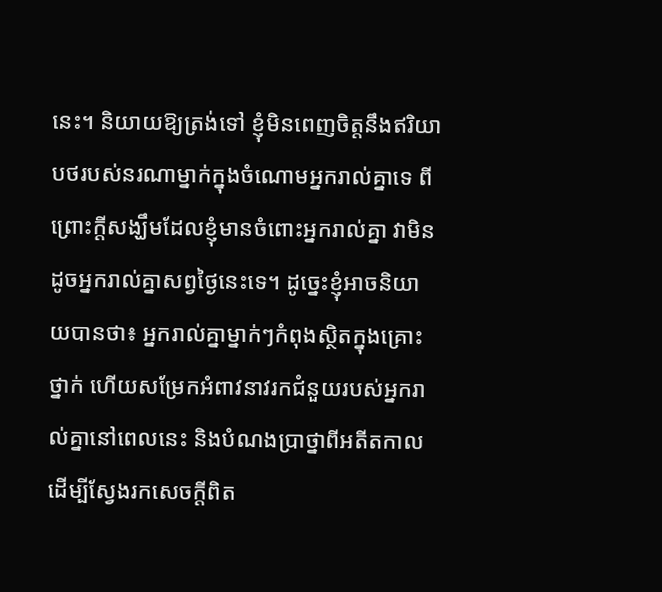នេះ។ និយាយឱ្យត្រង់ទៅ ខ្ញុំមិនពេញចិត្តនឹងឥរិយាបថរបស់នរណាម្នាក់ក្នុងចំណោមអ្នករាល់គ្នាទេ ពីព្រោះក្តីសង្ឃឹមដែលខ្ញុំមានចំពោះអ្នករាល់គ្នា វាមិនដូចអ្នករាល់គ្នាសព្វថ្ងៃនេះទេ។ ដូច្នេះខ្ញុំអាចនិយាយបានថា៖ អ្នករាល់គ្នាម្នាក់ៗកំពុងស្ថិតក្នុងគ្រោះថ្នាក់ ហើយសម្រែកអំពាវនាវរកជំនួយរបស់អ្នករាល់គ្នានៅពេលនេះ និងបំណងប្រាថ្នាពីអតីតកាល ដើម្បីស្វែងរកសេចក្ដីពិត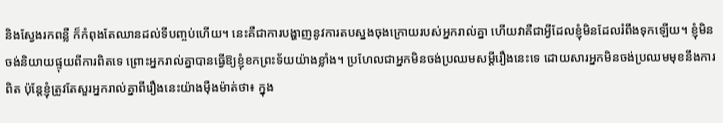និងស្វែងរកពន្លឺ ក៏កំពុងតែឈានដល់ទីបញ្ចប់ហើយ។ នេះគឺជាការបង្ហាញនូវការតបស្នងចុងក្រោយរបស់អ្នករាល់គ្នា ហើយវាគឺជាអ្វីដែលខ្ញុំមិនដែលរំពឹងទុកឡើយ។ ខ្ញុំមិនចង់និយាយផ្ទុយពីការពិតទេ ព្រោះអ្នករាល់គ្នាបានធ្វើឱ្យខ្ញុំខកព្រះទ័យយ៉ាងខ្លាំង។ ប្រហែលជាអ្នកមិនចង់ប្រឈមសម្ដីរឿងនេះទេ ដោយសារអ្នកមិនចង់ប្រឈមមុខនឹងការពិត ប៉ុន្តែខ្ញុំត្រូវតែសួរអ្នករាល់គ្នាពីរឿងនេះយ៉ាងម៉ឺងម៉ាត់ថា៖ ក្នុង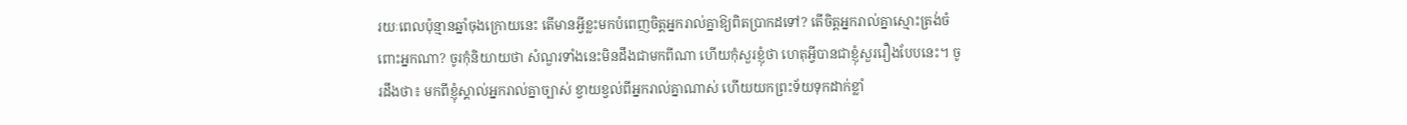រយៈពេលប៉ុន្មានឆ្នាំចុងក្រោយនេះ តើមានអ្វីខ្លះមកបំពេញចិត្តអ្នករាល់គ្នាឱ្យពិតប្រាកដទៅ? តើចិត្តអ្នករាល់គ្នាស្មោះត្រង់ចំពោះអ្នកណា? ចូរកុំនិយាយថា សំណួរទាំងនេះមិនដឹងជាមកពីណា ហើយកុំសួរខ្ញុំថា ហេតុអ្វីបានជាខ្ញុំសួររឿងបែបនេះ។ ចូរដឹងថា៖ មកពីខ្ញុំស្គាល់អ្នករាល់គ្នាច្បាស់ ខ្វាយខ្វល់ពីអ្នករាល់គ្នាណាស់ ហើយយកព្រះទ័យទុកដាក់ខ្លាំ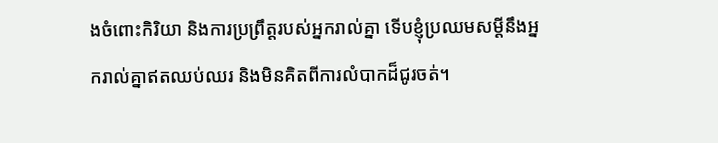ងចំពោះកិរិយា និងការប្រព្រឹត្តរបស់អ្នករាល់គ្នា ទើបខ្ញុំប្រឈមសម្ដីនឹងអ្នករាល់គ្នាឥតឈប់ឈរ និងមិនគិតពីការលំបាកដ៏ជូរចត់។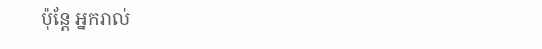ប៉ុន្តែ អ្នករាល់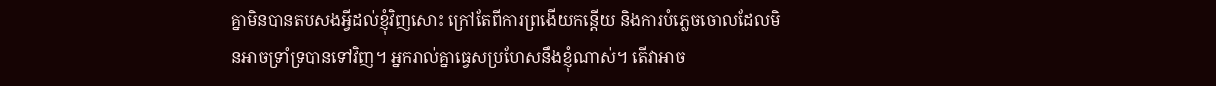គ្នាមិនបានតបសងអ្វីដល់ខ្ញុំវិញសោះ ក្រៅតែពីការព្រងើយកន្តើយ និងការបំភ្លេចចោលដែលមិនអាចទ្រាំទ្របានទៅវិញ។ អ្នករាល់គ្នាធ្វេសប្រហែសនឹងខ្ញុំណាស់។ តើវាអាច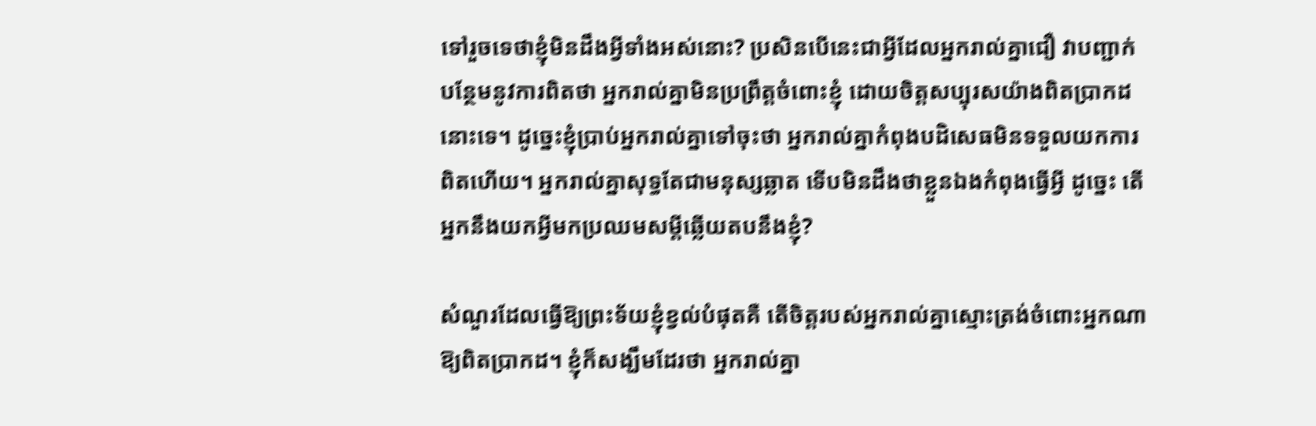ទៅរួចទេថាខ្ញុំមិនដឹងអ្វីទាំងអស់នោះ? ប្រសិនបើនេះជាអ្វីដែលអ្នករាល់គ្នាជឿ វាបញ្ជាក់បន្ថែមនូវការពិតថា អ្នករាល់គ្នាមិនប្រព្រឹត្ដចំពោះខ្ញុំ ដោយចិត្តសប្បុរសយ៉ាងពិតប្រាកដនោះទេ។ ដូច្នេះខ្ញុំប្រាប់អ្នករាល់គ្នាទៅចុះថា អ្នករាល់គ្នាកំពុងបដិសេធមិនទទួលយកការពិតហើយ។ អ្នករាល់គ្នាសុទ្ធតែជាមនុស្សឆ្លាត ទើបមិនដឹងថាខ្លួនឯងកំពុងធ្វើអ្វី ដូច្នេះ តើអ្នកនឹងយកអ្វីមកប្រឈមសម្ដីឆ្លើយតបនឹងខ្ញុំ?

សំណួរដែលធ្វើឱ្យព្រះទ័យខ្ញុំខ្វល់បំផុតគឺ តើចិត្តរបស់អ្នករាល់គ្នាស្មោះត្រង់ចំពោះអ្នកណាឱ្យពិតប្រាកដ។ ខ្ញុំក៏សង្ឃឹមដែរថា អ្នករាល់គ្នា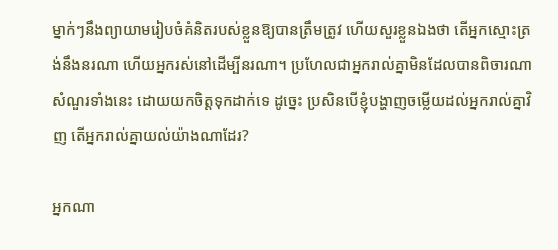ម្នាក់ៗនឹងព្យាយាមរៀបចំគំនិតរបស់ខ្លួនឱ្យបានត្រឹមត្រូវ ហើយសួរខ្លួនឯងថា តើអ្នកស្មោះត្រង់នឹងនរណា ហើយអ្នករស់នៅដើម្បីនរណា។ ប្រហែលជាអ្នករាល់គ្នាមិនដែលបានពិចារណាសំណួរទាំងនេះ ដោយយកចិត្តទុកដាក់ទេ ដូច្នេះ ប្រសិនបើខ្ញុំបង្ហាញចម្លើយដល់អ្នករាល់គ្នាវិញ តើអ្នករាល់គ្នាយល់យ៉ាងណាដែរ?

អ្នកណា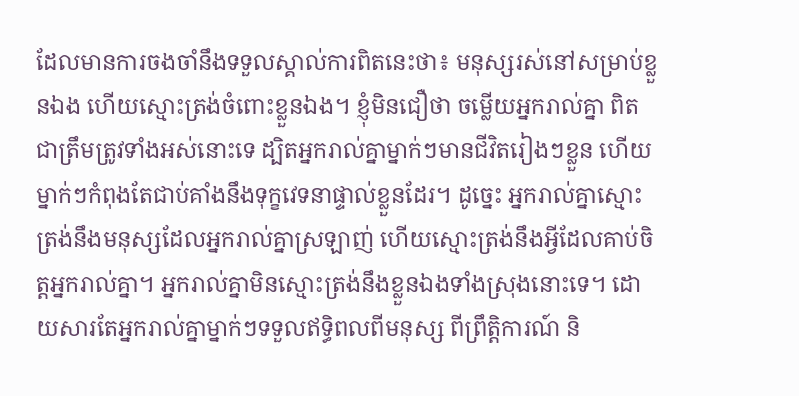ដែលមានការចងចាំនឹងទទួលស្គាល់ការពិតនេះថា៖ មនុស្សរស់នៅសម្រាប់ខ្លួនឯង ហើយស្មោះត្រង់ចំពោះខ្លួនឯង។ ខ្ញុំមិនជឿថា ចម្លើយអ្នករាល់គ្នា ពិតជាត្រឹមត្រូវទាំងអស់នោះទេ ដ្បិតអ្នករាល់គ្នាម្នាក់ៗមានជីវិតរៀងៗខ្លួន ហើយម្នាក់ៗកំពុងតែជាប់គាំងនឹងទុក្ខវេទនាផ្ទាល់ខ្លួនដែរ។ ដូច្នេះ អ្នករាល់គ្នាស្មោះត្រង់នឹងមនុស្សដែលអ្នករាល់គ្នាស្រឡាញ់ ហើយស្មោះត្រង់នឹងអ្វីដែលគាប់ចិត្តអ្នករាល់គ្នា។ អ្នករាល់គ្នាមិនស្មោះត្រង់នឹងខ្លួនឯងទាំងស្រុងនោះទេ។ ដោយសារតែអ្នករាល់គ្នាម្នាក់ៗទទួលឥទ្ធិពលពីមនុស្ស ពីព្រឹត្តិការណ៍ និ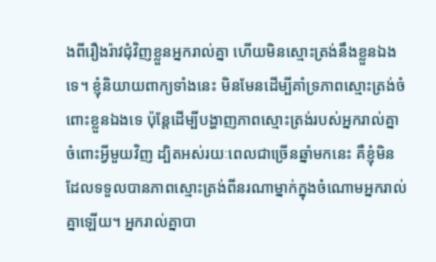ងពីរឿងរ៉ាវជុំវិញខ្លួនអ្នករាល់គ្នា ហើយមិនស្មោះត្រង់នឹងខ្លួនឯងទេ។ ខ្ញុំនិយាយពាក្យទាំងនេះ មិនមែនដើម្បីគាំទ្រភាពស្មោះត្រង់ចំពោះខ្លួនឯងទេ ប៉ុន្តែដើម្បីបង្ហាញភាពស្មោះត្រង់របស់អ្នករាល់គ្នា ចំពោះអ្វីមួយវិញ ដ្បិតអស់រយៈពេលជាច្រើនឆ្នាំមកនេះ គឺខ្ញុំមិនដែលទទួលបានភាពស្មោះត្រង់ពីនរណាម្នាក់ក្នុងចំណោមអ្នករាល់គ្នាឡើយ។ អ្នករាល់គ្នាបា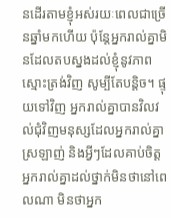នដើរតាមខ្ញុំអស់រយៈពេលជាច្រើនឆ្នាំមកហើយ ប៉ុន្តែអ្នករាល់គ្នាមិនដែលតបស្នងដល់ខ្ញុំនូវភាពស្មោះត្រង់វិញ សូម្បីតែបន្តិច។ ផ្ទុយទៅវិញ អ្នករាល់គ្នាបានវិលវល់ជុំវិញមនុស្សដែលអ្នករាល់គ្នាស្រឡាញ់ និងអ្វីៗដែលគាប់ចិត្តអ្នករាល់គ្នាដល់ថ្នាក់មិនថានៅពេលណា មិនថាអ្នក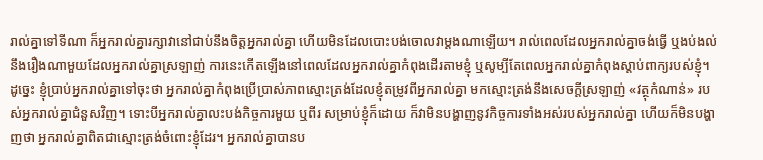រាល់គ្នាទៅទីណា ក៏អ្នករាល់គ្នារក្សាវានៅជាប់នឹងចិត្តអ្នករាល់គ្នា ហើយមិនដែលបោះបង់ចោលវាម្ដងណាឡើយ។ រាល់ពេលដែលអ្នករាល់គ្នាចង់ធ្វើ ឬងប់ងល់នឹងរឿងណាមួយដែលអ្នករាល់គ្នាស្រឡាញ់ ការនេះកើតឡើងនៅពេលដែលអ្នករាល់គ្នាកំពុងដើរតាមខ្ញុំ ឬសូម្បីតែពេលអ្នករាល់គ្នាកំពុងស្តាប់ពាក្យរបស់ខ្ញុំ។ ដូច្នេះ ខ្ញុំប្រាប់អ្នករាល់គ្នាទៅចុះថា អ្នករាល់គ្នាកំពុងប្រើប្រាស់ភាពស្មោះត្រង់ដែលខ្ញុំតម្រូវពីអ្នករាល់គ្នា មកស្មោះត្រង់នឹងសេចក្តីស្រឡាញ់ «វត្ថុកំណាន់» របស់អ្នករាល់គ្នាជំនួសវិញ។ ទោះបីអ្នករាល់គ្នាលះបង់កិច្ចការមួយ ឬពីរ សម្រាប់ខ្ញុំក៏ដោយ ក៏វាមិនបង្ហាញនូវកិច្ចការទាំងអស់របស់អ្នករាល់គ្នា ហើយក៏មិនបង្ហាញថា អ្នករាល់គ្នាពិតជាស្មោះត្រង់ចំពោះខ្ញុំដែរ។ អ្នករាល់គ្នាបានប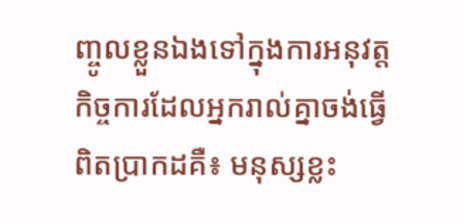ញ្ចូលខ្លួនឯងទៅក្នុងការអនុវត្តកិច្ចការដែលអ្នករាល់គ្នាចង់ធ្វើពិតប្រាកដគឺ៖ មនុស្សខ្លះ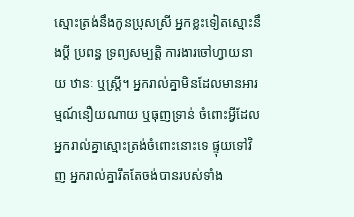ស្មោះត្រង់នឹងកូនប្រុសស្រី អ្នកខ្លះទៀតស្មោះនឹងប្តី ប្រពន្ធ ទ្រព្យសម្បត្តិ ការងារចៅហ្វាយនាយ ឋានៈ ឬស្ត្រី។ អ្នករាល់គ្នាមិនដែលមានអារម្មណ៍នឿយណាយ ឬធុញទ្រាន់ ចំពោះអ្វីដែលអ្នករាល់គ្នាស្មោះត្រង់ចំពោះនោះទេ ផ្ទុយទៅវិញ អ្នករាល់គ្នារឹតតែចង់បានរបស់ទាំង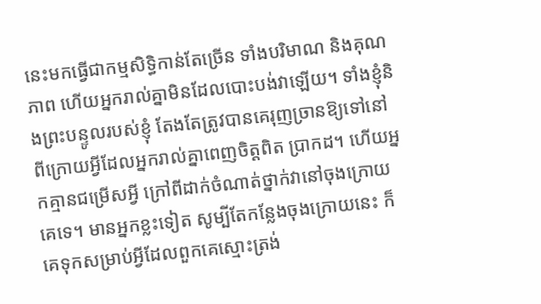នេះមកធ្វើជាកម្មសិទ្ធិកាន់តែច្រើន ទាំងបរិមាណ និងគុណភាព ហើយអ្នករាល់គ្នាមិនដែលបោះបង់វាឡើយ។ ទាំងខ្ញុំនិងព្រះបន្ទូលរបស់ខ្ញុំ តែងតែត្រូវបានគេរុញច្រានឱ្យទៅនៅពីក្រោយអ្វីដែលអ្នករាល់គ្នាពេញចិត្តពិត ប្រាកដ។ ហើយអ្នកគ្មានជម្រើសអ្វី ក្រៅពីដាក់ចំណាត់ថ្នាក់វានៅចុងក្រោយគេទេ។ មានអ្នកខ្លះទៀត សូម្បីតែកន្លែងចុងក្រោយនេះ ក៏គេទុកសម្រាប់អ្វីដែលពួកគេស្មោះត្រង់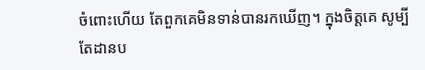ចំពោះហើយ តែពួកគេមិនទាន់បានរកឃើញ។ ក្នុងចិត្តគេ សូម្បីតែដានប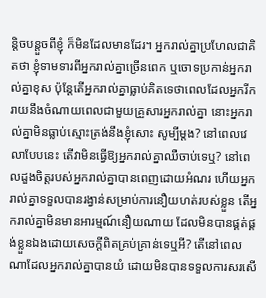ន្តិចបន្តួចពីខ្ញុំ ក៏មិនដែលមានដែរ។ អ្នករាល់គ្នាប្រហែលជាគិតថា ខ្ញុំទាមទារពីអ្នករាល់គ្នាច្រើនពេក ឬចោទប្រកាន់អ្នករាល់គ្នាខុស ប៉ុន្តែតើអ្នករាល់គ្នាធ្លាប់គិតទេថាពេលដែលអ្នករីករាយនឹងចំណាយពេលជាមួយគ្រួសារអ្នករាល់គ្នា នោះអ្នករាល់គ្នាមិនធ្លាប់ស្មោះត្រង់នឹងខ្ញុំសោះ សូម្បីម្ដង? នៅពេលវេលាបែបនេះ តើវាមិនធ្វើឱ្យអ្នករាល់គ្នាឈឺចាប់ទេឬ? នៅពេលដួងចិត្តរបស់អ្នករាល់គ្នាបានពេញដោយអំណរ ហើយអ្នករាល់គ្នាទទួលបានរង្វាន់សម្រាប់ការនឿយហត់របស់ខ្លួន តើអ្នករាល់គ្នាមិនមានអារម្មណ៍នឿយណាយ ដែលមិនបានផ្គត់ផ្គង់ខ្លួនឯងដោយសេចក្តីពិតគ្រប់គ្រាន់ទេឬអី? តើនៅពេលណាដែលអ្នករាល់គ្នាបានយំ ដោយមិនបានទទួលការសរសើ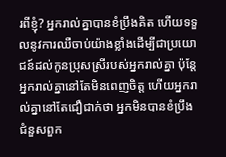រពីខ្ញុំ? អ្នករាល់គ្នាបានខំប្រឹងគិត ហើយទទួលនូវការឈឺចាប់យ៉ាងខ្លាំងដើម្បីជាប្រយោជន៍ដល់កូនប្រុសស្រីរបស់អ្នករាល់គ្នា ប៉ុន្តែអ្នករាល់គ្នានៅតែមិនពេញចិត្ត ហើយអ្នករាល់គ្នានៅតែជឿជាក់ថា អ្នកមិនបានខំប្រឹងជំនួសពួក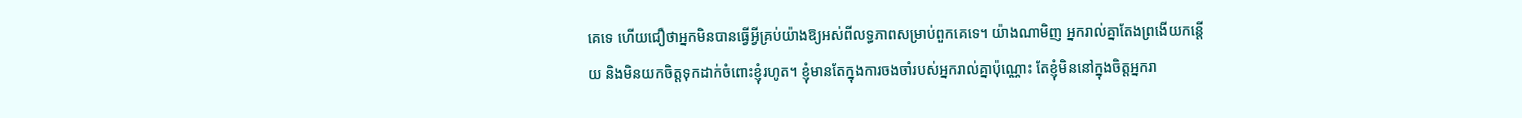គេទេ ហើយជឿថាអ្នកមិនបានធ្វើអ្វីគ្រប់យ៉ាងឱ្យអស់ពីលទ្ធភាពសម្រាប់ពួកគេទេ។ យ៉ាងណាមិញ អ្នករាល់គ្នាតែងព្រងើយកន្តើយ និងមិនយកចិត្តទុកដាក់ចំពោះខ្ញុំរហូត។ ខ្ញុំមានតែក្នុងការចងចាំរបស់អ្នករាល់គ្នាប៉ុណ្ណោះ តែខ្ញុំមិននៅក្នុងចិត្តអ្នករា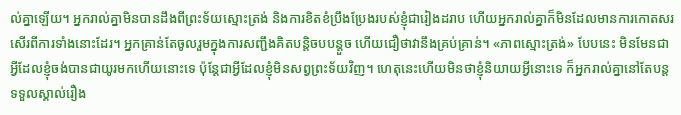ល់គ្នាឡើយ។ អ្នករាល់គ្នាមិនបានដឹងពីព្រះទ័យស្មោះត្រង់ និងការខិតខំប្រឹងប្រែងរបស់ខ្ញុំជារៀងដរាប ហើយអ្នករាល់គ្នាក៏មិនដែលមានការកោតសរសើរពីការទាំងនោះដែរ។ អ្នកគ្រាន់តែចូលរួមក្នុងការសញ្ជឹងគិតបន្តិចបបន្តួច ហើយជឿថាវានឹងគ្រប់គ្រាន់។ «ភាពស្មោះត្រង់» បែបនេះ មិនមែនជាអ្វីដែលខ្ញុំចង់បានជាយូរមកហើយនោះទេ ប៉ុន្តែជាអ្វីដែលខ្ញុំមិនសព្វព្រះទ័យវិញ។ ហេតុនេះហើយមិនថាខ្ញុំនិយាយអ្វីនោះទេ ក៏អ្នករាល់គ្នានៅតែបន្តទទួលស្គាល់រឿង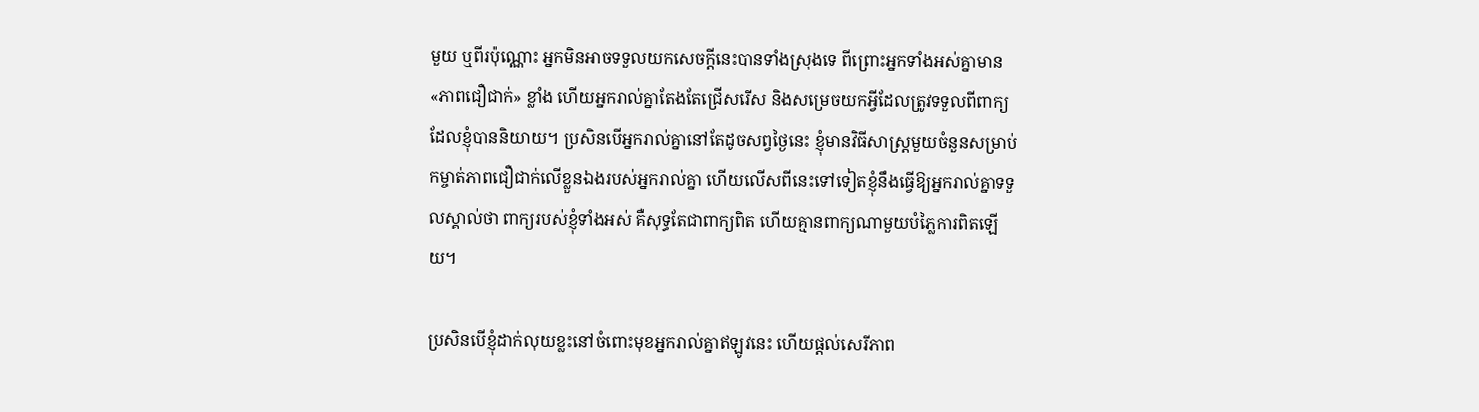មួយ ឬពីរប៉ុណ្ណោះ អ្នកមិនអាចទទួលយកសេចក្ដីនេះបានទាំងស្រុងទេ ពីព្រោះអ្នកទាំងអស់គ្នាមាន «ភាពជឿជាក់» ខ្លាំង ហើយអ្នករាល់គ្នាតែងតែជ្រើសរើស និងសម្រេចយកអ្វីដែលត្រូវទទួលពីពាក្យដែលខ្ញុំបាននិយាយ។ ប្រសិនបើអ្នករាល់គ្នានៅតែដូចសព្វថ្ងៃនេះ ខ្ញុំមានវិធីសាស្រ្តមួយចំនួនសម្រាប់កម្ចាត់ភាពជឿជាក់លើខ្លួនឯងរបស់អ្នករាល់គ្នា ហើយលើសពីនេះទៅទៀតខ្ញុំនឹងធ្វើឱ្យអ្នករាល់គ្នាទទួលស្គាល់ថា ពាក្យរបស់ខ្ញុំទាំងអស់ គឺសុទ្ធតែជាពាក្យពិត ហើយគ្មានពាក្យណាមួយបំភ្លៃការពិតឡើយ។

ប្រសិនបើខ្ញុំដាក់លុយខ្លះនៅចំពោះមុខអ្នករាល់គ្នាឥឡូវនេះ ហើយផ្តល់សេរីភាព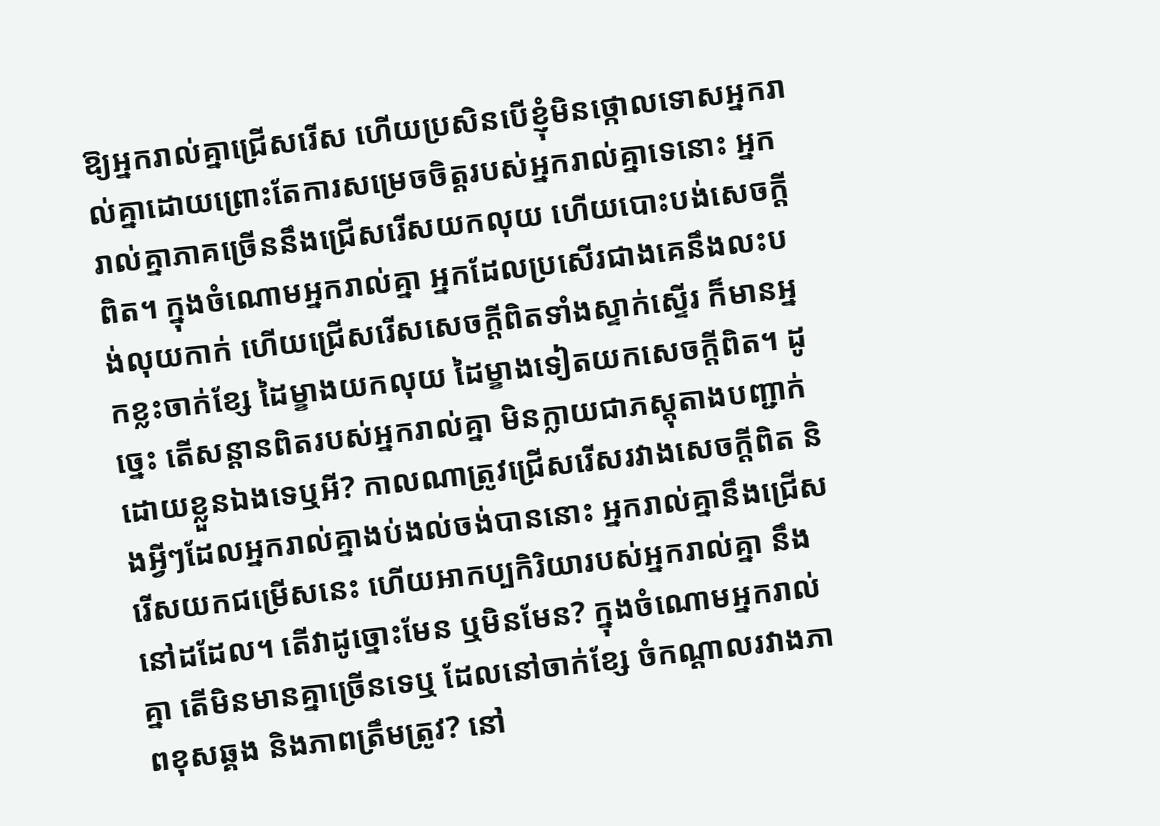ឱ្យអ្នករាល់គ្នាជ្រើសរើស ហើយប្រសិនបើខ្ញុំមិនថ្កោលទោសអ្នករាល់គ្នាដោយព្រោះតែការសម្រេចចិត្តរបស់អ្នករាល់គ្នាទេនោះ អ្នករាល់គ្នាភាគច្រើននឹងជ្រើសរើសយកលុយ ហើយបោះបង់សេចក្ដីពិត។ ក្នុងចំណោមអ្នករាល់គ្នា អ្នកដែលប្រសើរជាងគេនឹងលះបង់លុយកាក់ ហើយជ្រើសរើសសេចក្ដីពិតទាំងស្ទាក់ស្ទើរ ក៏មានអ្នកខ្លះចាក់ខ្សែ ដៃម្ខាងយកលុយ ដៃម្ខាងទៀតយកសេចក្ដីពិត។ ដូច្នេះ តើសន្ដានពិតរបស់អ្នករាល់គ្នា មិនក្លាយជាភស្តុតាងបញ្ជាក់ដោយខ្លួនឯងទេឬអី? កាលណាត្រូវជ្រើសរើសរវាងសេចក្តីពិត និងអ្វីៗដែលអ្នករាល់គ្នាងប់ងល់ចង់បាននោះ អ្នករាល់គ្នានឹងជ្រើសរើសយកជម្រើសនេះ ហើយអាកប្បកិរិយារបស់អ្នករាល់គ្នា នឹងនៅដដែល។ តើវាដូច្នោះមែន ឬមិនមែន? ក្នុងចំណោមអ្នករាល់គ្នា តើមិនមានគ្នាច្រើនទេឬ ដែលនៅចាក់ខ្សែ ចំកណ្ដាលរវាងភាពខុសឆ្គង និងភាពត្រឹមត្រូវ? នៅ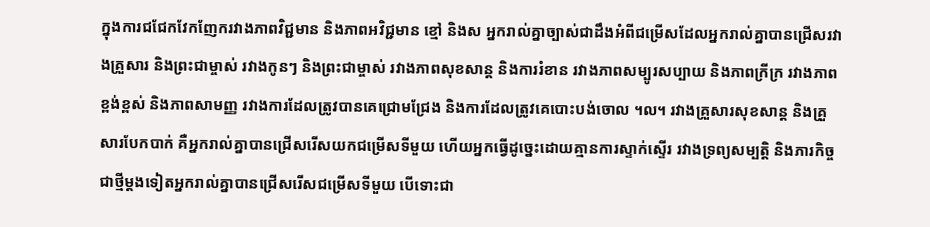ក្នុងការជជែកវែកញែករវាងភាពវិជ្ជមាន និងភាពអវិជ្ជមាន ខ្មៅ និងស អ្នករាល់គ្នាច្បាស់ជាដឹងអំពីជម្រើសដែលអ្នករាល់គ្នាបានជ្រើសរវាងគ្រួសារ និងព្រះជាម្ចាស់ រវាងកូនៗ និងព្រះជាម្ចាស់ រវាងភាពសុខសាន្ត និងការរំខាន រវាងភាពសម្បូរសប្បាយ និងភាពក្រីក្រ រវាងភាពខ្ពង់ខ្ពស់ និងភាពសាមញ្ញ រវាងការដែលត្រូវបានគេជ្រោមជ្រែង និងការដែលត្រូវគេបោះបង់ចោល ។ល។ រវាងគ្រួសារសុខសាន្ត និងគ្រួសារបែកបាក់ គឺអ្នករាល់គ្នាបានជ្រើសរើសយកជម្រើសទីមួយ ហើយអ្នកធ្វើដូច្នេះដោយគ្មានការស្ទាក់ស្ទើរ រវាងទ្រព្យសម្បត្ដិ និងភារកិច្ច ជាថ្មីម្តងទៀតអ្នករាល់គ្នាបានជ្រើសរើសជម្រើសទីមួយ បើទោះជា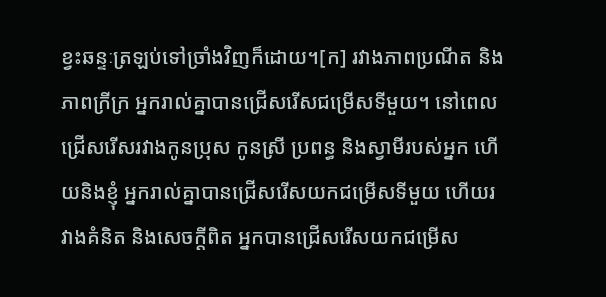ខ្វះឆន្ទៈត្រឡប់ទៅច្រាំងវិញក៏ដោយ។[ក] រវាងភាពប្រណីត និងភាពក្រីក្រ អ្នករាល់គ្នាបានជ្រើសរើសជម្រើសទីមួយ។ នៅពេលជ្រើសរើសរវាងកូនប្រុស កូនស្រី ប្រពន្ធ និងស្វាមីរបស់អ្នក ហើយនិងខ្ញុំ អ្នករាល់គ្នាបានជ្រើសរើសយកជម្រើសទីមួយ ហើយរវាងគំនិត និងសេចក្ដីពិត អ្នកបានជ្រើសរើសយកជម្រើស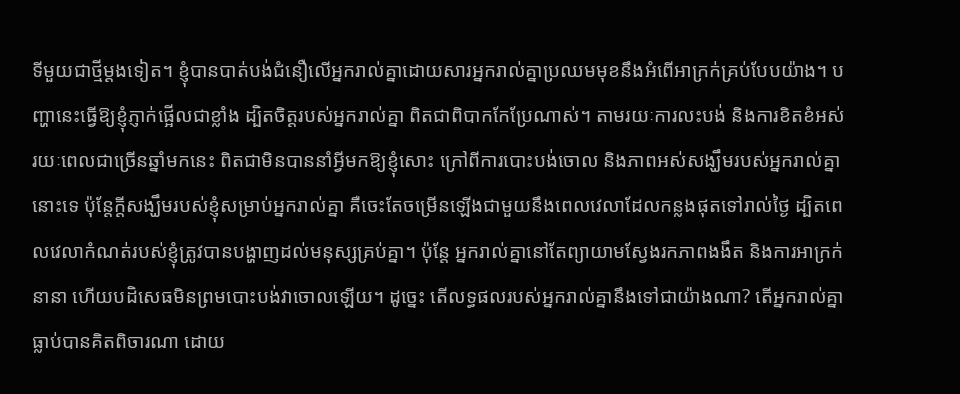ទីមួយជាថ្មីម្ដងទៀត។ ខ្ញុំបានបាត់បង់ជំនឿលើអ្នករាល់គ្នាដោយសារអ្នករាល់គ្នាប្រឈមមុខនឹងអំពើអាក្រក់គ្រប់បែបយ៉ាង។ បញ្ហានេះធ្វើឱ្យខ្ញុំភ្ញាក់ផ្អើលជាខ្លាំង ដ្បិតចិត្តរបស់អ្នករាល់គ្នា ពិតជាពិបាកកែប្រែណាស់។ តាមរយៈការលះបង់ និងការខិតខំអស់រយៈពេលជាច្រើនឆ្នាំមកនេះ ពិតជាមិនបាននាំអ្វីមកឱ្យខ្ញុំសោះ ក្រៅពីការបោះបង់ចោល និងភាពអស់សង្ឃឹមរបស់អ្នករាល់គ្នានោះទេ ប៉ុន្តែក្តីសង្ឃឹមរបស់ខ្ញុំសម្រាប់អ្នករាល់គ្នា គឺចេះតែចម្រើនឡើងជាមួយនឹងពេលវេលាដែលកន្លងផុតទៅរាល់ថ្ងៃ ដ្បិតពេលវេលាកំណត់របស់ខ្ញុំត្រូវបានបង្ហាញដល់មនុស្សគ្រប់គ្នា។ ប៉ុន្តែ អ្នករាល់គ្នានៅតែព្យាយាមស្វែងរកភាពងងឹត និងការអាក្រក់នានា ហើយបដិសេធមិនព្រមបោះបង់វាចោលឡើយ។ ដូច្នេះ តើលទ្ធផលរបស់អ្នករាល់គ្នានឹងទៅជាយ៉ាងណា? តើអ្នករាល់គ្នាធ្លាប់បានគិតពិចារណា ដោយ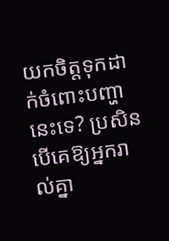យកចិត្តទុកដាក់ចំពោះបញ្ហានេះទេ? ប្រសិនបើគេឱ្យអ្នករាល់គ្នា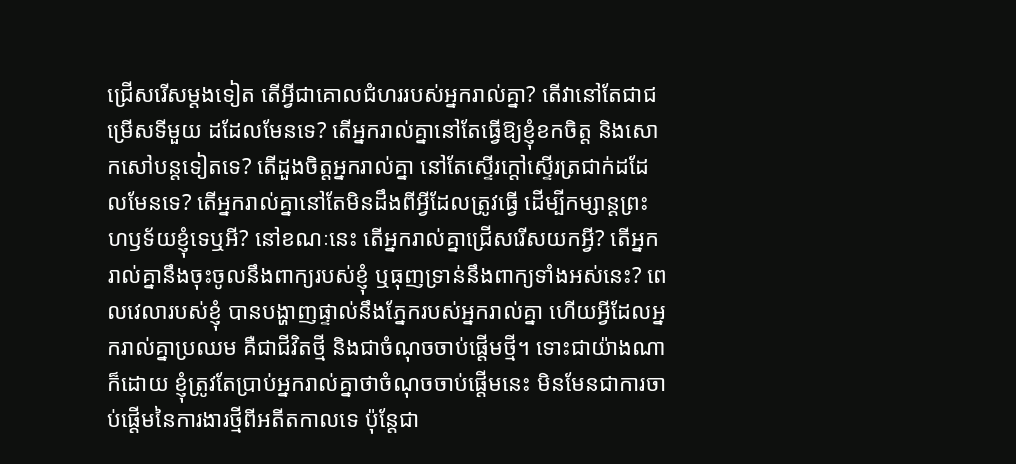ជ្រើសរើសម្តងទៀត តើអ្វីជាគោលជំហររបស់អ្នករាល់គ្នា? តើវានៅតែជាជម្រើសទីមួយ ដដែលមែនទេ? តើអ្នករាល់គ្នានៅតែធ្វើឱ្យខ្ញុំខកចិត្ត និងសោកសៅបន្តទៀតទេ? តើដួងចិត្តអ្នករាល់គ្នា នៅតែស្ទើរក្ដៅស្ទើរត្រជាក់ដដែលមែនទេ? តើអ្នករាល់គ្នានៅតែមិនដឹងពីអ្វីដែលត្រូវធ្វើ ដើម្បីកម្សាន្តព្រះហឫទ័យខ្ញុំទេឬអី? នៅខណៈនេះ តើអ្នករាល់គ្នាជ្រើសរើសយកអ្វី? តើអ្នករាល់គ្នានឹងចុះចូលនឹងពាក្យរបស់ខ្ញុំ ឬធុញទ្រាន់នឹងពាក្យទាំងអស់នេះ? ពេលវេលារបស់ខ្ញុំ បានបង្ហាញផ្ទាល់នឹងភ្នែករបស់អ្នករាល់គ្នា ហើយអ្វីដែលអ្នករាល់គ្នាប្រឈម គឺជាជីវិតថ្មី និងជាចំណុចចាប់ផ្តើមថ្មី។ ទោះជាយ៉ាងណាក៏ដោយ ខ្ញុំត្រូវតែប្រាប់អ្នករាល់គ្នាថាចំណុចចាប់ផ្តើមនេះ មិនមែនជាការចាប់ផ្តើមនៃការងារថ្មីពីអតីតកាលទេ ប៉ុន្តែជា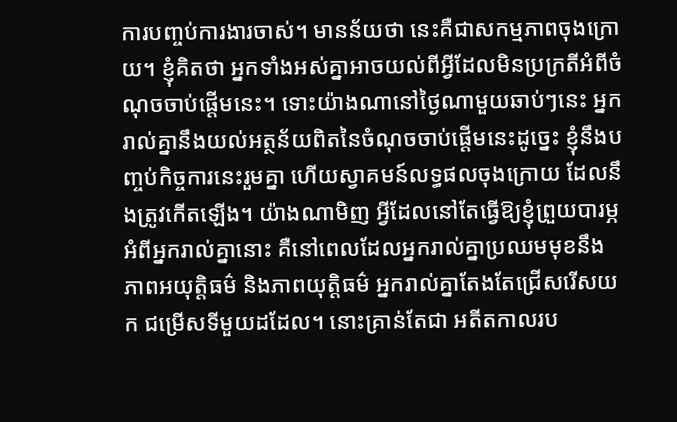ការបញ្ចប់ការងារចាស់។ មានន័យថា នេះគឺជាសកម្មភាពចុងក្រោយ។ ខ្ញុំគិតថា អ្នកទាំងអស់គ្នាអាចយល់ពីអ្វីដែលមិនប្រក្រតីអំពីចំណុចចាប់ផ្តើមនេះ។ ទោះយ៉ាងណានៅថ្ងៃណាមួយឆាប់ៗនេះ អ្នករាល់គ្នានឹងយល់អត្ថន័យពិតនៃចំណុចចាប់ផ្តើមនេះដូច្នេះ ខ្ញុំនឹងបញ្ចប់កិច្ចការនេះរួមគ្នា ហើយស្វាគមន៍លទ្ធផលចុងក្រោយ ដែលនឹងត្រូវកើតឡើង។ យ៉ាងណាមិញ អ្វីដែលនៅតែធ្វើឱ្យខ្ញុំព្រួយបារម្ភអំពីអ្នករាល់គ្នានោះ គឺនៅពេលដែលអ្នករាល់គ្នាប្រឈមមុខនឹងភាពអយុត្តិធម៌ និងភាពយុត្តិធម៌ អ្នករាល់គ្នាតែងតែជ្រើសរើសយក ជម្រើសទីមួយដដែល។ នោះគ្រាន់តែជា អតីតកាលរប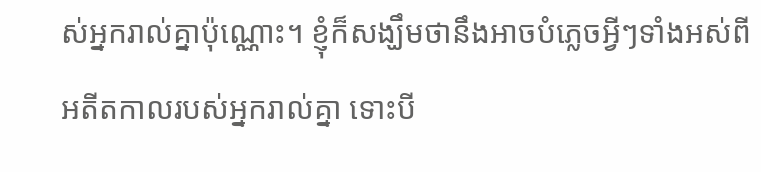ស់អ្នករាល់គ្នាប៉ុណ្ណោះ។ ខ្ញុំក៏សង្ឃឹមថានឹងអាចបំភ្លេចអ្វីៗទាំងអស់ពីអតីតកាលរបស់អ្នករាល់គ្នា ទោះបី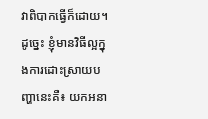វាពិបាកធ្វើក៏ដោយ។ ដូច្នេះ ខ្ញុំមានវិធីល្អក្នុងការដោះស្រាយបញ្ហានេះគឺ៖ យកអនា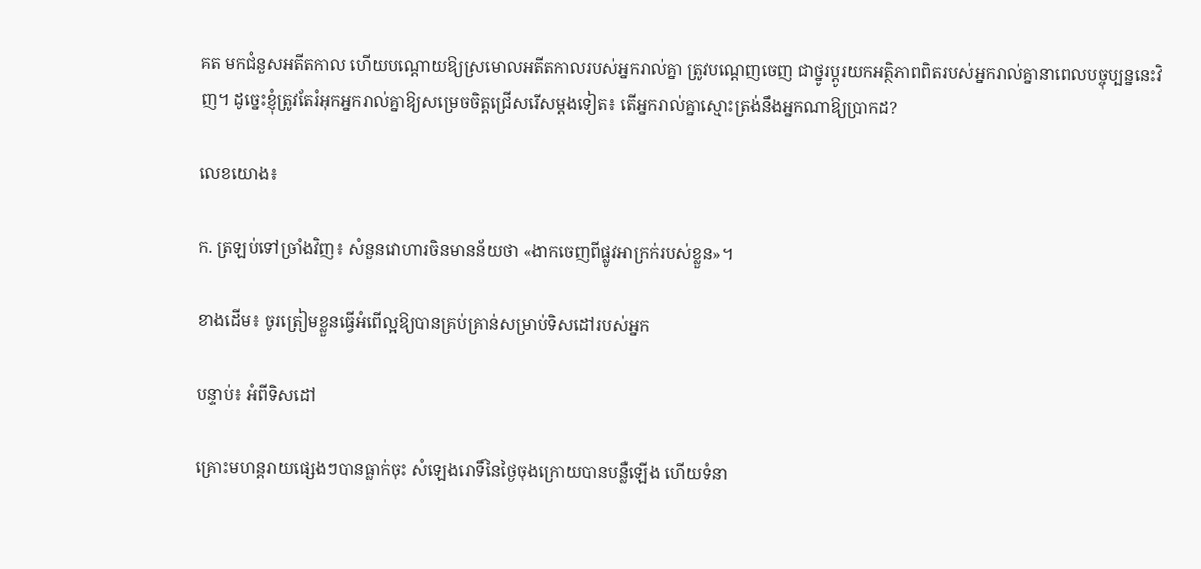គត មកជំនួសអតីតកាល ហើយបណ្ដោយឱ្យស្រមោលអតីតកាលរបស់អ្នករាល់គ្នា ត្រូវបណ្ដេញចេញ ជាថ្នូរប្ដូរយកអត្ថិភាពពិតរបស់អ្នករាល់គ្នានាពេលបច្ចុប្បន្ននេះវិញ។ ដូច្នេះខ្ញុំត្រូវតែរំអុកអ្នករាល់គ្នាឱ្យសម្រេចចិត្តជ្រើសរើសម្តងទៀត៖ តើអ្នករាល់គ្នាស្មោះត្រង់នឹងអ្នកណាឱ្យប្រាកដ?

លេខយោង៖

ក. ត្រឡប់ទៅច្រាំងវិញ៖ សំនួនវោហារចិនមានន័យថា «ងាកចេញពីផ្លូវអាក្រក់របស់ខ្លួន»។

ខាងដើម៖ ចូរត្រៀមខ្លួនធ្វើអំពើល្អឱ្យបានគ្រប់គ្រាន់សម្រាប់ទិសដៅរបស់អ្នក

បន្ទាប់៖ អំពីទិសដៅ

គ្រោះមហន្តរាយផ្សេងៗបានធ្លាក់ចុះ សំឡេងរោទិ៍នៃថ្ងៃចុងក្រោយបានបន្លឺឡើង ហើយទំនា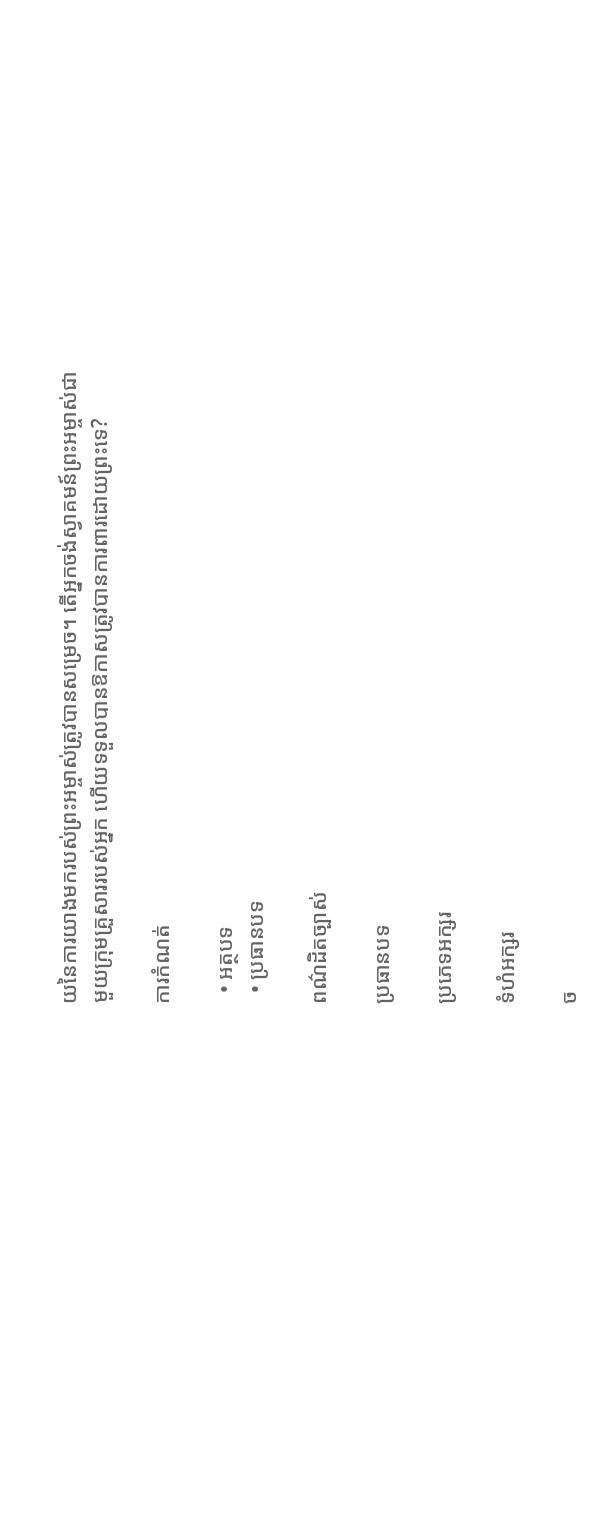យនៃការយាងមករបស់ព្រះអម្ចាស់ត្រូវបានសម្រេច។ តើអ្នកចង់ស្វាគមន៍ព្រះអម្ចាស់ជាមួយក្រុមគ្រួសាររបស់អ្នក ហើយទទួលបានឱកាសត្រូវបានការពារដោយព្រះទេ?

ការកំណត់

  • អត្ថបទ
  • ប្រធានបទ

ពណ៌ដិតច្បាស់

ប្រធានបទ

ប្រភេទអក្សរ

ទំហំអក្សរ

ច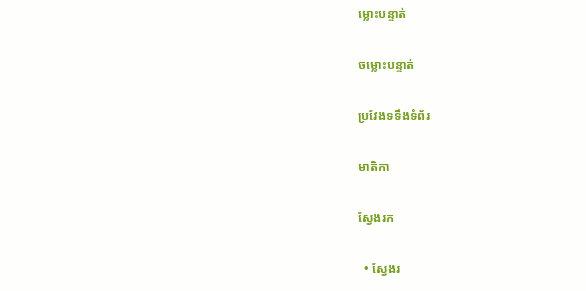ម្លោះបន្ទាត់

ចម្លោះបន្ទាត់

ប្រវែងទទឹងទំព័រ

មាតិកា

ស្វែងរក

  • ស្វែងរ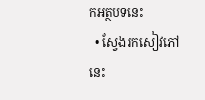កអត្ថបទនេះ
  • ស្វែងរកសៀវភៅនេះ